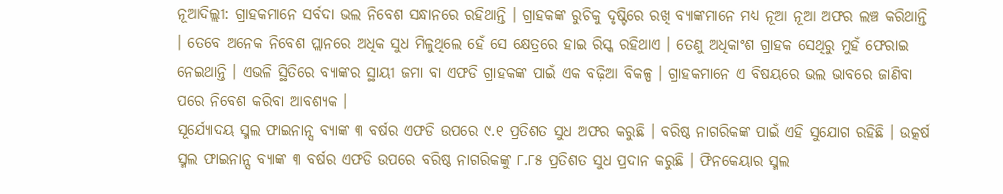ନୂଆଦିଲ୍ଲୀ: ଗ୍ରାହକମାନେ ସର୍ବଦା ଭଲ ନିବେଶ ସନ୍ଧାନରେ ରହିଥାନ୍ତି । ଗ୍ରାହକଙ୍କ ରୁଚିକୁ ଦୃଷ୍ଟିରେ ରଖି ବ୍ୟାଙ୍କମାନେ ମଧ୍ୟ ନୂଆ ନୂଆ ଅଫର ଲଞ୍ଚ କରିଥାନ୍ତି । ତେବେ ଅନେକ ନିବେଶ ପ୍ଲାନରେ ଅଧିକ ସୁଧ ମିଳୁଥିଲେ ହେଁ ସେ କ୍ଷେତ୍ରରେ ହାଇ ରିସ୍କ ରହିଥାଏ । ତେଣୁ ଅଧିକାଂଶ ଗ୍ରାହକ ସେଥିରୁ ମୁହଁ ଫେରାଇ ନେଇଥାନ୍ତି । ଏଭଳି ସ୍ଥିତିରେ ବ୍ୟାଙ୍କର ସ୍ଥାୟୀ ଜମା ବା ଏଫଡି ଗ୍ରାହକଙ୍କ ପାଇଁ ଏକ ବଢ଼ିଆ ବିକଳ୍ପ । ଗ୍ରାହକମାନେ ଏ ବିଷୟରେ ଭଲ ଭାବରେ ଜାଣିବା ପରେ ନିବେଶ କରିବା ଆବଶ୍ୟକ ।
ସୂର୍ଯ୍ୟୋଦୟ ସ୍ମଲ ଫାଇନାନ୍ସ ବ୍ୟାଙ୍କ ୩ ବର୍ଷର ଏଫଡି ଉପରେ ୯.୧ ପ୍ରତିଶତ ସୁଧ ଅଫର କରୁଛି । ବରିଷ୍ଠ ନାଗରିକଙ୍କ ପାଇଁ ଏହି ସୁଯୋଗ ରହିଛି । ଉତ୍କର୍ଷ ସ୍ମଲ ଫାଇନାନ୍ସ ବ୍ୟାଙ୍କ ୩ ବର୍ଷର ଏଫଡି ଉପରେ ବରିଷ୍ଠ ନାଗରିକଙ୍କୁ ୮.୮୫ ପ୍ରତିଶତ ସୁଧ ପ୍ରଦାନ କରୁଛି । ଫିନକେୟାର ସ୍ମଲ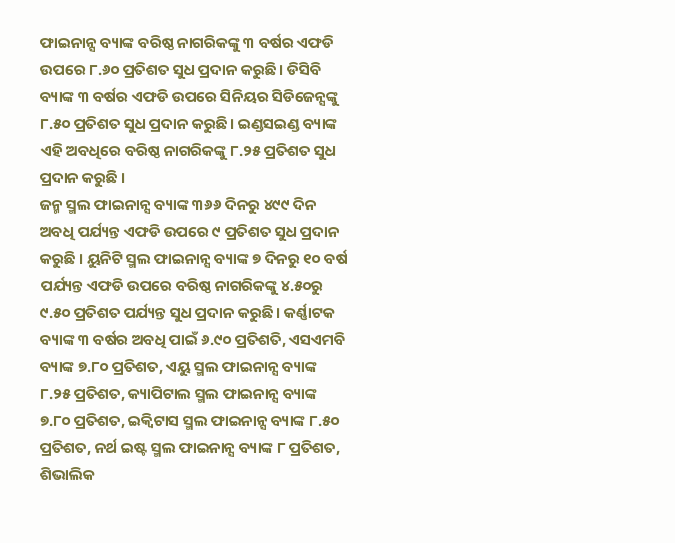ଫାଇନାନ୍ସ ବ୍ୟାଙ୍କ ବରିଷ୍ଠ ନାଗରିକଙ୍କୁ ୩ ବର୍ଷର ଏଫଡି ଉପରେ ୮.୬୦ ପ୍ରତିଶତ ସୁଧ ପ୍ରଦାନ କରୁଛି । ଡିସିବି ବ୍ୟାଙ୍କ ୩ ବର୍ଷର ଏଫଡି ଉପରେ ସିନିୟର ସିଡିଜେନ୍ସଙ୍କୁ ୮.୫୦ ପ୍ରତିଶତ ସୁଧ ପ୍ରଦାନ କରୁଛି । ଇଣ୍ଡସଇଣ୍ଡ ବ୍ୟାଙ୍କ ଏହି ଅବଧିରେ ବରିଷ୍ଠ ନାଗରିକଙ୍କୁ ୮.୨୫ ପ୍ରତିଶତ ସୁଧ ପ୍ରଦାନ କରୁଛି ।
ଜନ୍ମ ସ୍ମଲ ଫାଇନାନ୍ସ ବ୍ୟାଙ୍କ ୩୬୬ ଦିନରୁ ୪୯୯ ଦିନ ଅବଧି ପର୍ଯ୍ୟନ୍ତ ଏଫଡି ଉପରେ ୯ ପ୍ରତିଶତ ସୁଧ ପ୍ରଦାନ କରୁଛି । ୟୁନିଟି ସ୍ମଲ ଫାଇନାନ୍ସ ବ୍ୟାଙ୍କ ୭ ଦିନରୁ ୧୦ ବର୍ଷ ପର୍ଯ୍ୟନ୍ତ ଏଫଡି ଉପରେ ବରିଷ୍ଠ ନାଗରିକଙ୍କୁ ୪.୫୦ରୁ ୯.୫୦ ପ୍ରତିଶତ ପର୍ଯ୍ୟନ୍ତ ସୁଧ ପ୍ରଦାନ କରୁଛି । କର୍ଣ୍ଣାଟକ ବ୍ୟାଙ୍କ ୩ ବର୍ଷର ଅବଧି ପାଇଁ ୬.୯୦ ପ୍ରତିଶତି, ଏସଏମବି ବ୍ୟାଙ୍କ ୭.୮୦ ପ୍ରତିଶତ, ଏୟୁ ସ୍ମଲ ଫାଇନାନ୍ସ ବ୍ୟାଙ୍କ ୮.୨୫ ପ୍ରତିଶତ, କ୍ୟାପିଟାଲ ସ୍ମଲ ଫାଇନାନ୍ସ ବ୍ୟାଙ୍କ ୭.୮୦ ପ୍ରତିଶତ, ଇକ୍ୱିଟାସ ସ୍ମଲ ଫାଇନାନ୍ସ ବ୍ୟାଙ୍କ ୮.୫୦ ପ୍ରତିଶତ, ନର୍ଥ ଇଷ୍ଟ ସ୍ମଲ ଫାଇନାନ୍ସ ବ୍ୟାଙ୍କ ୮ ପ୍ରତିଶତ, ଶିଭାଲିକ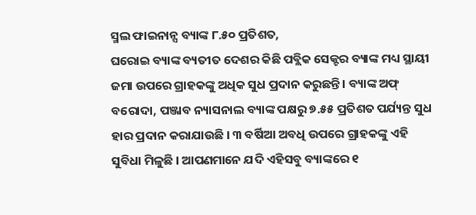ସ୍ମଲ ଫାଇନାନ୍ସ ବ୍ୟାଙ୍କ ୮.୫୦ ପ୍ରତିଶତ,
ଘରୋଇ ବ୍ୟାଙ୍କ ବ୍ୟତୀତ ଦେଶର କିଛି ପବ୍ଲିକ ସେକ୍ଟର ବ୍ୟାଙ୍କ ମଧ୍ୟ ସ୍ଥାୟୀ ଜମା ଉପରେ ଗ୍ରାହକଙ୍କୁ ଅଧିକ ସୁଧ ପ୍ରଦାନ କରୁଛନ୍ତି । ବ୍ୟାଙ୍କ ଅଫ୍ ବରୋଦା, ପଞ୍ଜାବ ନ୍ୟାସନାଲ ବ୍ୟାଙ୍କ ପକ୍ଷରୁ ୭.୫୫ ପ୍ରତିଶତ ପର୍ଯ୍ୟନ୍ତ ସୁଧ ହାର ପ୍ରଦାନ କରାଯାଉଛି । ୩ ବର୍ଷିଆ ଅବଧି ଉପରେ ଗ୍ରାହକଙ୍କୁ ଏହି ସୁବିଧା ମିଳୁଛି । ଆପଣମାନେ ଯଦି ଏହିସବୁ ବ୍ୟାଙ୍କରେ ୧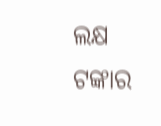ଲକ୍ଷ ଟଙ୍କାର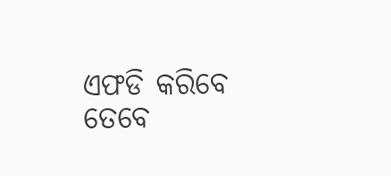ଏଫଡି କରିବେ ତେବେ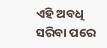ଏହି ଅବଧି ସରିବା ପରେ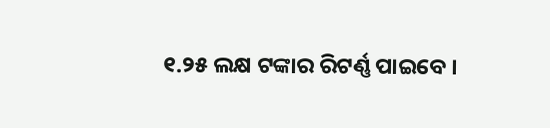୧.୨୫ ଲକ୍ଷ ଟଙ୍କାର ରିଟର୍ଣ୍ଣ ପାଇବେ ।